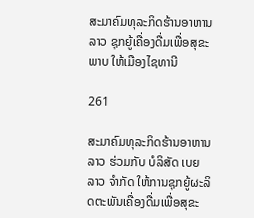ສະມາຄົມທຸລະກິດຮ້ານອາຫານລາວ ຊຸກຍູ້ເຄື່ອງດື່ມເພື່ອສຸຂະພາບ ໃຫ້ເມືອງໄຊທານີ

261

ສະມາຄົມທຸລະກິດຮ້ານອາຫານລາວ ຮ່ວມກັບ ບໍລິສັດ ເບຍລາວ ຈຳກັດ ໃຫ້ການຊຸກຍູ້ຜະລິດຕະພັນເຄື່ອງດື່ມເພື່ອສຸຂະ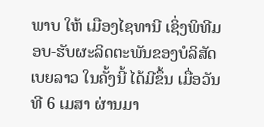ພາບ ໃຫ້ ເມືອງໄຊທານີ ເຊິ່ງພິທີມອບ-ຮັບຜະລິດຕະພັນຂອງບໍລິສັດ ເບຍລາວ ໃນຄັ້ງນີ້ ໄດ້ມີຂຶ້ນ ເມື່ອວັນທີ 6 ເມສາ ຜ່ານມາ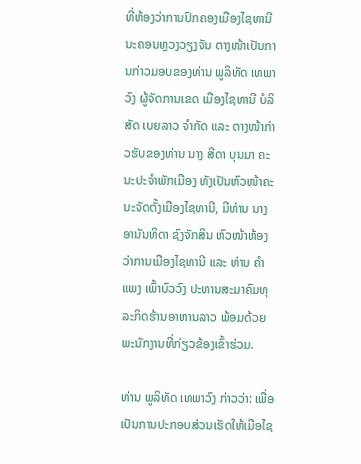ທີ່ຫ້ອງວ່າການປົກຄອງເມືອງໄຊທານີ ນະຄອນຫຼວງວຽງຈັນ ຕາງໜ້າເປັນການກ່າວມອບຂອງທ່ານ ພູລິທັດ ເທພາວົງ ຜູ້ຈັດການເຂດ ເມືອງໄຊທານີ ບໍລິສັດ ເບຍລາວ ຈຳກັດ ແລະ ຕາງໜ້າກ່າວຮັບຂອງທ່ານ ນາງ ສີດາ ບຸນມາ ຄະນະປະຈຳພັກເມືອງ ທັງເປັນຫົວໜ້າຄະນະຈັດຕັ້ງເມືອງໄຊທານີ, ມີທ່ານ ນາງ ອານັນທິດາ ຊົງຈັກສິນ ຫົວໜ້າຫ້ອງວ່າການເມືອງໄຊທານີ ແລະ ທ່ານ ຄຳແພງ ເພົ້າບົວວົງ ປະທານສະມາຄົມທຸລະກິດຮ້ານອາຫານລາວ ພ້ອມດ້ວຍພະນັກງານທີ່ກ່ຽວຂ້ອງເຂົ້າຮ່ວມ.

ທ່ານ ພູລິທັດ ເທພາວົງ ກ່າວວ່າ: ເພື່ອເປັນການປະກອບສ່ວນເຮັດໃຫ້ເມືອໄຊ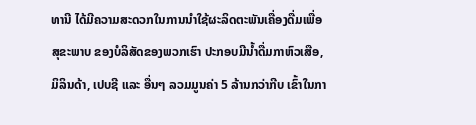ທານີ ໄດ້ມີຄວາມສະດວກໃນການນຳໃຊ້ຜະລິດຕະພັນເຄື່ອງດື່ມເພື່ອສຸຂະພາບ ຂອງບໍລິສັດຂອງພວກເຮົາ ປະກອບມີນໍ້າດື່ມກາຫົວເສືອ, ມິລິນດ້າ, ເປບຊີ ແລະ ອື່ນໆ ລວມມູນຄ່າ 5 ລ້ານກວ່າກີບ ເຂົ້າໃນກາ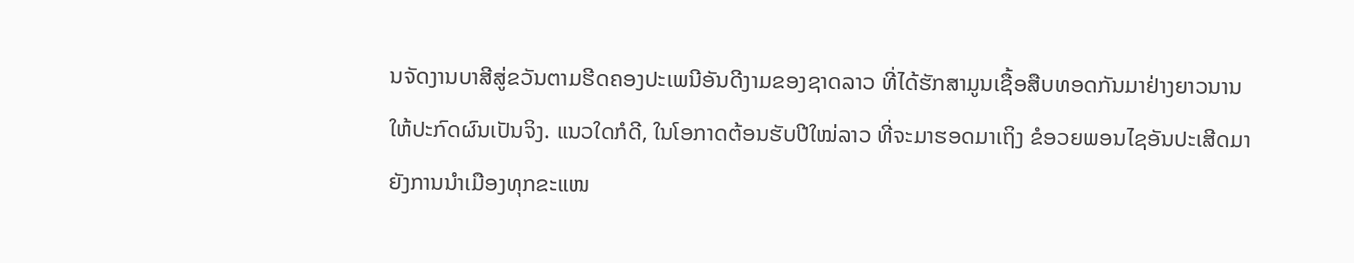ນຈັດງານບາສີສູ່ຂວັນຕາມຮີດຄອງປະເພນີອັນດີງາມຂອງຊາດລາວ ທີ່ໄດ້ຮັກສາມູນເຊື້ອສືບທອດກັນມາຢ່າງຍາວນານ ໃຫ້ປະກົດຜົນເປັນຈິງ. ແນວໃດກໍດີ, ໃນໂອກາດຕ້ອນຮັບປີໃໝ່ລາວ ທີ່ຈະມາຮອດມາເຖິງ ຂໍອວຍພອນໄຊອັນປະເສີດມາຍັງການນຳເມືອງທຸກຂະແໜ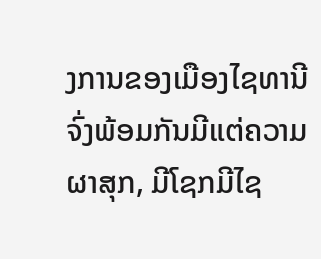ງການຂອງເມືອງໄຊທານີ ຈົ່ງພ້ອມກັນມີແຕ່ຄວາມຜາສຸກ, ມີໂຊກມີໄຊ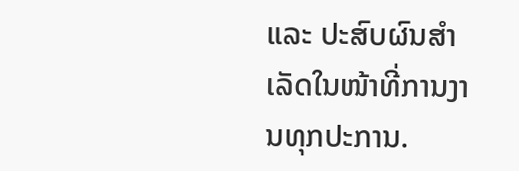ແລະ ປະສົບຜົນສຳເລັດໃນໜ້າທີ່ການງານທຸກປະການ.